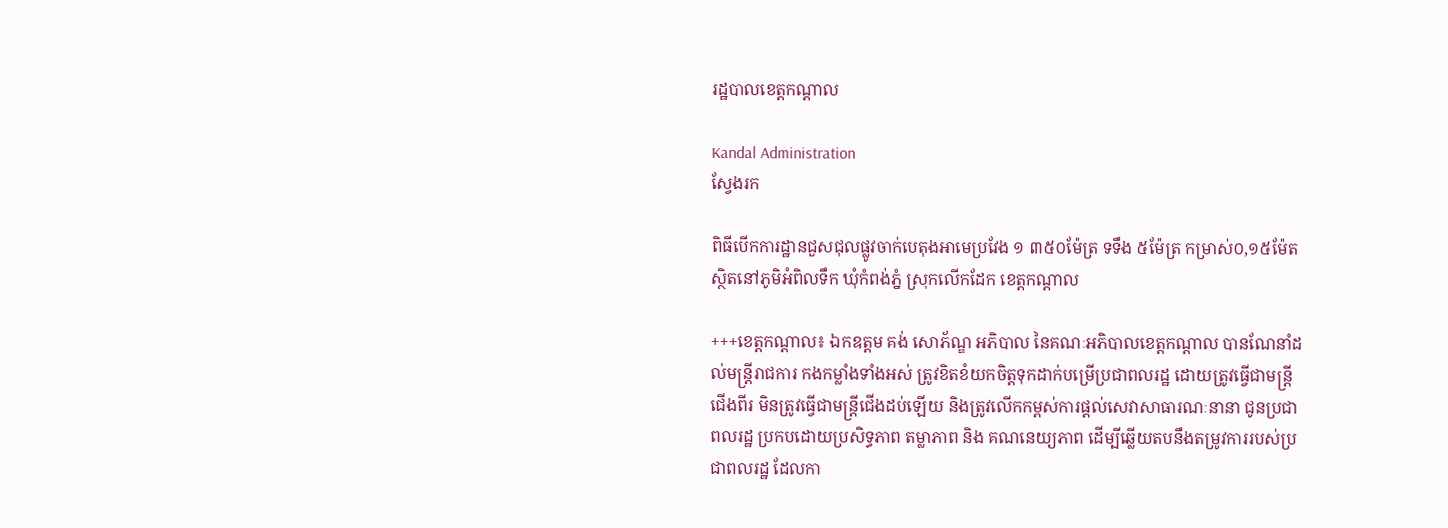រដ្ឋបាលខេត្តកណ្តាល

Kandal Administration
ស្វែងរក

ពិធីបើកការដ្ឋានជួសជុលផ្លូវចាក់បេតុងអាមេប្រវែង ១ ៣៥០ម៉ែត្រ ទទឹង ៥ម៉ែត្រ កម្រាស់០,១៥ម៉ែត ស្ថិតនៅភូមិអំពិលទឹក ឃុំកំពង់ភ្នំ ស្រុកលើកដែក ខេត្តកណ្ដាល

+++ខេត្តកណ្ដាល៖ ឯកឧត្តម គង់ សោភ័ណ្ឌ អភិបាល នៃគណៈអភិបាលខេត្តកណ្ដាល បានណែនាំដល់មន្ត្រីរាជការ កងកម្លាំងទាំងអស់ ត្រូវខិតខំយកចិត្តទុកដាក់បម្រើប្រជាពលរដ្ឋ ដោយត្រូវធ្វើជាមន្ត្រីជើងពីរ មិនត្រូវធ្វើជាមន្ត្រីជើងដប់ឡើយ និងត្រូវលើកកម្ពស់ការផ្តល់សេវាសាធារណៈនានា ជូនប្រជាពលរដ្ឋ ប្រកបដោយប្រសិទ្ធភាព តម្លាភាព និង គណនេយ្យភាព ដើម្បីឆ្លើយតបនឹងតម្រូវការរបស់ប្រជាពលរដ្ឋ ដែលកា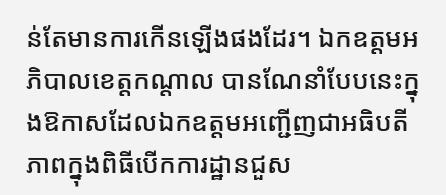ន់តែមានការកើនឡើងផងដែរ។ ឯកឧត្តមអភិបាលខេត្តកណ្ដាល បានណែនាំបែបនេះក្នុងឱកាសដែលឯកឧត្តមអញ្ជើញជាអធិបតីភាពក្នុងពិធីបើកការដ្ឋានជួស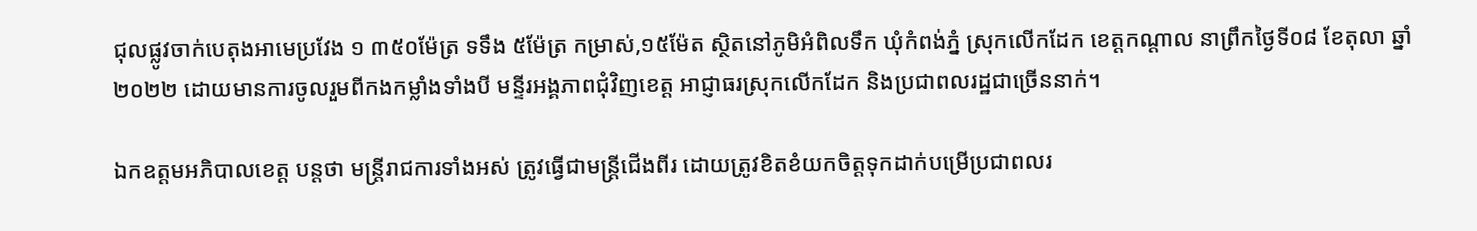ជុលផ្លូវចាក់បេតុងអាមេប្រវែង ១ ៣៥០ម៉ែត្រ ទទឹង ៥ម៉ែត្រ កម្រាស់,១៥ម៉ែត ស្ថិតនៅភូមិអំពិលទឹក ឃុំកំពង់ភ្នំ ស្រុកលើកដែក ខេត្តកណ្ដាល នាព្រឹកថ្ងៃទី០៨ ខែតុលា ឆ្នាំ២០២២ ដោយមានការចូលរួមពីកងកម្លាំងទាំងបី មន្ទីរអង្គភាពជុំវិញខេត្ត អាជ្ញាធរស្រុកលើកដែក និងប្រជាពលរដ្ឋជាច្រើននាក់។

ឯកឧត្តមអភិបាលខេត្ត បន្តថា មន្ត្រីរាជការទាំងអស់ ត្រូវធ្វើជាមន្ត្រីជើងពីរ ដោយត្រូវខិតខំយកចិត្តទុកដាក់បម្រើប្រជាពលរ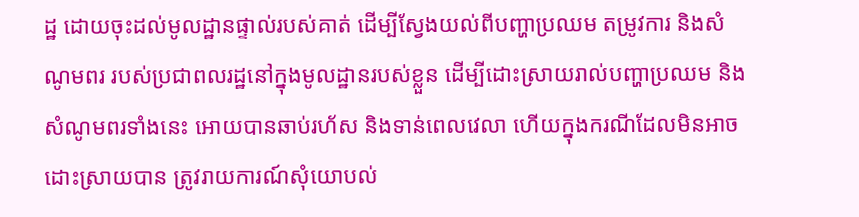ដ្ឋ ដោយចុះដល់មូលដ្ឋានផ្ទាល់របស់គាត់ ដើម្បីស្វែងយល់ពីបញ្ហាប្រឈម តម្រូវការ និងសំណូមពរ របស់ប្រជាពលរដ្ឋនៅក្នុងមូលដ្ឋានរបស់ខ្លួន ដើម្បីដោះស្រាយរាល់បញ្ហាប្រឈម និងសំណូមពរទាំងនេះ អោយបានឆាប់រហ័ស និងទាន់ពេលវេលា ហើយក្នុងករណីដែលមិនអាចដោះស្រាយបាន ត្រូវរាយការណ៍សុំយោបល់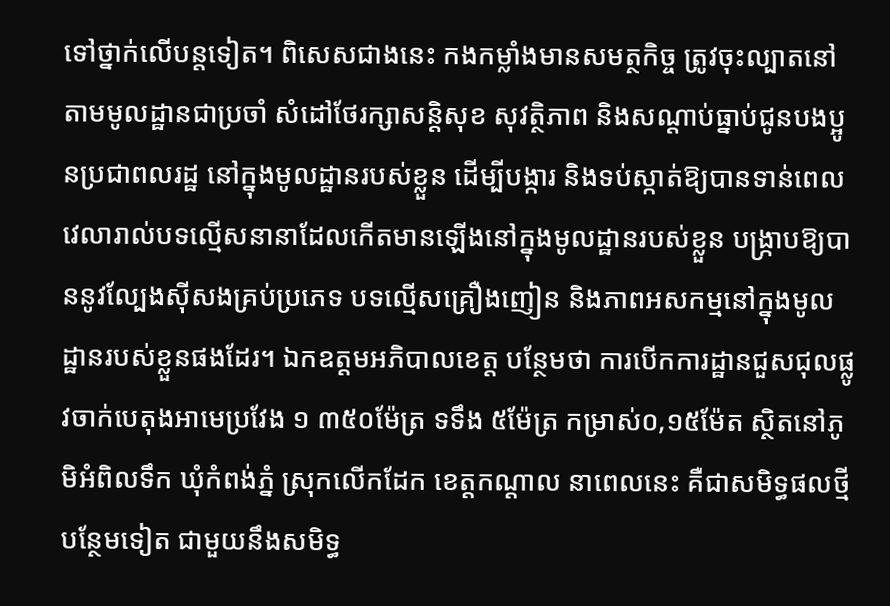ទៅថ្នាក់លើបន្តទៀត។ ពិសេសជាងនេះ កងកម្លាំងមានសមត្ថកិច្ច ត្រូវចុះល្បាតនៅតាមមូលដ្ឋានជាប្រចាំ សំដៅថែរក្សាសន្តិសុខ សុវត្ថិភាព និងសណ្ដាប់ធ្នាប់ជូនបងប្អូនប្រជាពលរដ្ឋ នៅក្នុងមូលដ្ឋានរបស់ខ្លួន ដើម្បីបង្ការ និងទប់ស្កាត់ឱ្យបានទាន់ពេលវេលារាល់បទល្មើសនានាដែលកើតមានឡើងនៅក្នុងមូលដ្ឋានរបស់ខ្លួន បង្ក្រាបឱ្យបាននូវល្បែងស៊ីសងគ្រប់ប្រភេទ បទល្មើសគ្រឿងញៀន និងភាពអសកម្មនៅក្នុងមូលដ្ឋានរបស់ខ្លួនផងដែរ។ ឯកឧត្តមអភិបាលខេត្ត បន្ថែមថា ការបើកការដ្ឋានជួសជុលផ្លូវចាក់បេតុងអាមេប្រវែង ១ ៣៥០ម៉ែត្រ ទទឹង ៥ម៉ែត្រ កម្រាស់០,១៥ម៉ែត ស្ថិតនៅភូមិអំពិលទឹក ឃុំកំពង់ភ្នំ ស្រុកលើកដែក ខេត្តកណ្ដាល នាពេលនេះ គឺជាសមិទ្ធផលថ្មីបន្ថែមទៀត ជាមួយនឹងសមិទ្ធ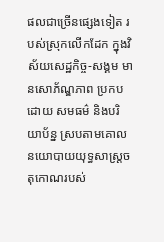ផលជាច្រើនផ្សេងទៀត របស់ស្រុកលើកដែក ក្នុងវិស័យសេដ្ឋកិច្ច-សង្គម មានសោភ័ណ្ឌភាព ប្រកបដោយ សមធម៌ និងបរិយាប័ន្ន ស្របតាមគោលនយោបាយយុទ្ធសាស្ត្រចតុកោណរបស់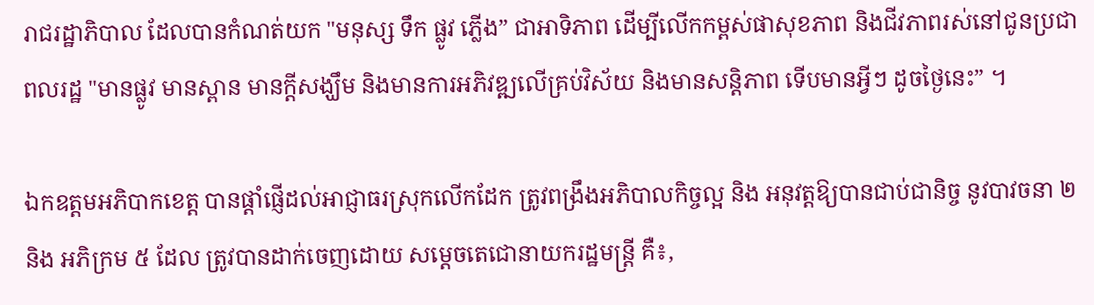រាជរដ្ឋាភិបាល ដែលបានកំណត់យក "មនុស្ស ទឹក ផ្លូវ ភ្លើង” ជាអាទិភាព ដើម្បីលើកកម្ពស់ផាសុខភាព និងជីវភាពរស់នៅជូនប្រជាពលរដ្ឋ "មានផ្លូវ មានស្ពាន មានក្តីសង្ឃឹម និងមានការអភិវឌ្ឍលើគ្រប់វិស័យ និងមានសន្តិភាព ទើបមានអ្វីៗ ដូចថ្ងៃនេះ” ។

ឯកឧត្តមអភិបាកខេត្ត បានផ្ដាំផ្ញើដល់អាជ្ញាធរស្រុកលើកដែក ត្រូវពង្រឹងអភិបាលកិច្ចល្អ និង អនុវត្តឱ្យបានជាប់ជានិច្ច នូវបាវចនា ២ និង អភិក្រម ៥ ដែល ត្រូវបានដាក់ចេញដោយ សម្ដេចតេជោនាយករដ្ឋមន្ត្រី គឺ៖,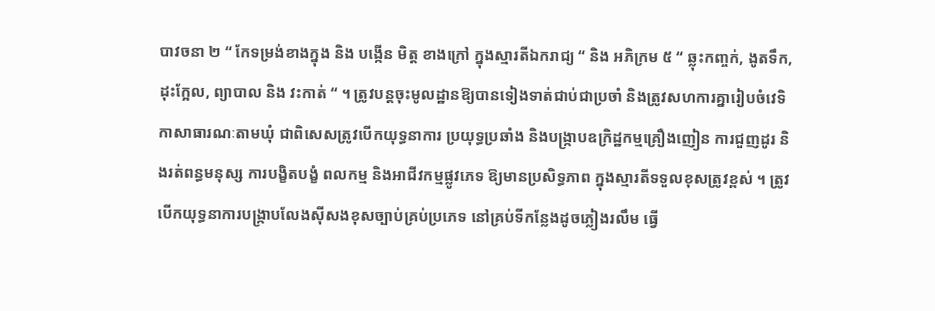បាវចនា ២ “ កែទម្រង់ខាងក្នុង និង បង្កើន មិត្ត ខាងក្រៅ ក្នុងស្មារតីឯករាជ្យ “ និង អភិក្រម ៥ “ ឆ្លុះកញ្ចក់, ងូតទឹក, ដុះក្អែល, ព្យាបាល និង វះកាត់ “ ។ ត្រូវបន្តចុះមូលដ្ឋានឱ្យបានទៀងទាត់ជាប់ជាប្រចាំ និងត្រូវសហការគ្នារៀបចំវេទិកាសាធារណៈតាមឃុំ ជាពិសេសត្រូវបើកយុទ្ធនាការ ប្រយុទ្ធប្រឆាំង និងបង្ក្រាបឧក្រិដ្ឋកម្មគ្រឿងញៀន ការជួញដូរ និងរត់ពន្ធមនុស្ស ការបង្ខិតបង្ខំ ពលកម្ម និងអាជីវកម្មផ្លូវភេទ ឱ្យមានប្រសិទ្ធភាព ក្នុងស្មារតីទទួលខុសត្រូវខ្ពស់ ។ ត្រូវបើកយុទ្ធនាការបង្ក្រាបលែងស៊ីសងខុសច្បាប់គ្រប់ប្រភេទ នៅគ្រប់ទីកន្លែងដូចភ្លៀងរលឹម ធ្វើ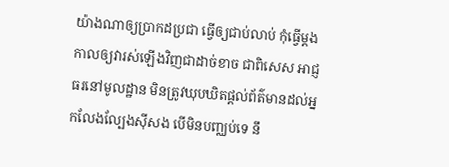យ៉ាងណាឲ្យប្រាកដប្រជា ធ្វើឲ្យជាប់លាប់ កុំធ្វើម្តងកាលឲ្យវារស់ឡើងវិញជាដាច់ខាច ជាពិសេស អាជ្ញ ធរនៅមូលដ្ឋាន មិនត្រូវឃុបឃិតផ្ដល់ព័ត៌មានដល់អ្នកលែងល្បែងស៊ីសង បើមិនបញ្ឈប់ទេ នឹ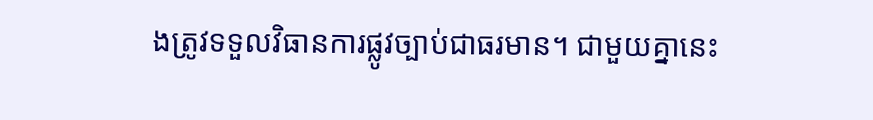ងត្រូវទទួលវិធានការផ្លូវច្បាប់ជាធរមាន។ ជាមួយគ្នានេះ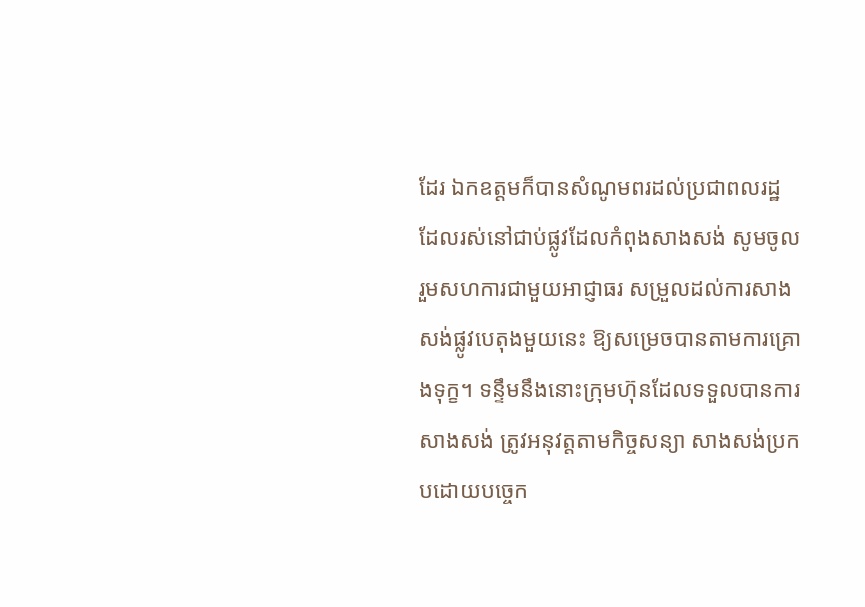ដែរ ឯកឧត្តមក៏បានសំណូមពរដល់ប្រជាពលរដ្ឋ ដែលរស់នៅជាប់ផ្លូវដែលកំពុងសាងសង់ សូមចូលរួមសហការជាមួយអាជ្ញាធរ សម្រួលដល់ការសាងសង់ផ្លូវបេតុងមួយនេះ ឱ្យសម្រេចបានតាមការគ្រោងទុក្ខ។ ទន្ទឹមនឹងនោះក្រុមហ៊ុនដែលទទួលបានការសាងសង់ ត្រូវអនុវត្តតាមកិច្ចសន្យា សាងសង់ប្រកបដោយបច្ចេក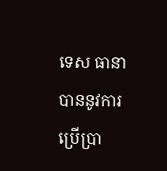ទេស ធានាបាននូវការប្រើប្រា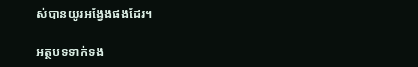ស់បានយូរអង្វែងផងដែរ។

អត្ថបទទាក់ទង